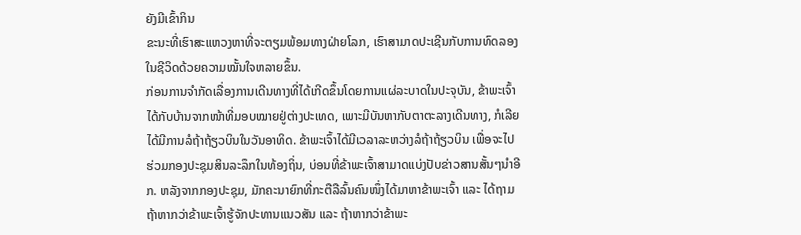ຍັງມີເຂົ້າກິນ
ຂະນະທີ່ເຮົາສະແຫວງຫາທີ່ຈະຕຽມພ້ອມທາງຝ່າຍໂລກ, ເຮົາສາມາດປະເຊີນກັບການທົດລອງ ໃນຊີວິດດ້ວຍຄວາມໝັ້ນໃຈຫລາຍຂຶ້ນ.
ກ່ອນການຈຳກັດເລື່ອງການເດີນທາງທີ່ໄດ້ເກີດຂຶ້ນໂດຍການແຜ່ລະບາດໃນປະຈຸບັນ, ຂ້າພະເຈົ້າໄດ້ກັບບ້ານຈາກໜ້າທີ່ມອບໝາຍຢູ່ຕ່າງປະເທດ, ເພາະມີບັນຫາກັບຕາຕະລາງເດີນທາງ, ກໍເລີຍໄດ້ມີການລໍຖ້າຖ້ຽວບິນໃນວັນອາທິດ. ຂ້າພະເຈົ້າໄດ້ມີເວລາລະຫວ່າງລໍຖ້າຖ້ຽວບິນ ເພື່ອຈະໄປຮ່ວມກອງປະຊຸມສິນລະລຶກໃນທ້ອງຖິ່ນ, ບ່ອນທີ່ຂ້າພະເຈົ້າສາມາດແບ່ງປັບຂ່າວສານສັ້ນໆນຳອີກ. ຫລັງຈາກກອງປະຊຸມ, ມັກຄະນາຍົກທີ່ກະຕືລືລົ້ນຄົນໜຶ່ງໄດ້ມາຫາຂ້າພະເຈົ້າ ແລະ ໄດ້ຖາມຖ້າຫາກວ່າຂ້າພະເຈົ້າຮູ້ຈັກປະທານແນວສັນ ແລະ ຖ້າຫາກວ່າຂ້າພະ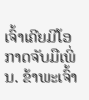ເຈົ້າເຄີຍມີໂອກາດຈັບມືເພິ່ນ. ຂ້າພະເຈົ້າ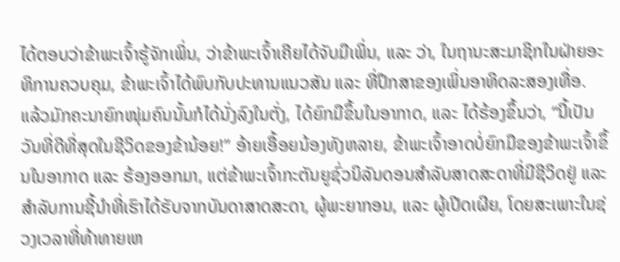ໄດ້ຕອບວ່າຂ້າພະເຈົ້າຮູ້ຈັກເພິ່ນ, ວ່າຂ້າພະເຈົ້າເຄີຍໄດ້ຈັບມືເພິ່ນ, ແລະ ວ່າ, ໃນຖານະສະມາຊິກໃນຝ່າຍອະທິການຄວບຄຸມ, ຂ້າພະເຈົ້າໄດ້ພົບກັບປະທານແນວສັນ ແລະ ທີ່ປຶກສາຂອງເພິ່ນອາທິດລະສອງເທື່ອ.
ແລ້ວມັກຄະນາຍົກໜຸ່ມຄົນນັ້ນກໍໄດ້ນັ່ງລົງໃນຕັ່ງ, ໄດ້ຍົກມືຂຶ້ນໃນອາກາດ, ແລະ ໄດ້ຮ້ອງຂຶ້ນວ່າ, “ນີ້ເປັນວັນທີ່ດີທີ່ສຸດໃນຊີວິດຂອງຂ້ານ້ອຍ!” ອ້າຍເອື້ອຍນ້ອງທັງຫລາຍ, ຂ້າພະເຈົ້າອາດບໍ່ຍົກມືຂອງຂ້າພະເຈົ້າຂຶ້ນໃນອາກາດ ແລະ ຮ້ອງອອກມາ, ແຕ່ຂ້າພະເຈົ້າກະຕັນຍູຊົ່ວນິລັນດອນສຳລັບສາດສະດາທີ່ມີຊີວິດຢູ່ ແລະ ສຳລັບການຊີ້ນຳທີ່ເຮົາໄດ້ຮັບຈາກບັນດາສາດສະດາ, ຜູ້ພະຍາກອນ, ແລະ ຜູ້ເປີດເຜີຍ, ໂດຍສະເພາະໃນຊ່ວງເວລາທີ່ທ້າທາຍເຫ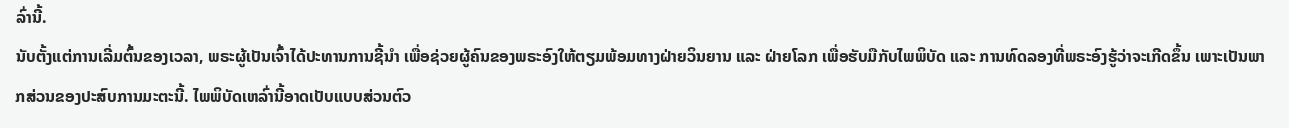ລົ່ານີ້.
ນັບຕັ້ງແຕ່ການເລີ່ມຕົ້ນຂອງເວລາ, ພຣະຜູ້ເປັນເຈົ້າໄດ້ປະທານການຊີ້ນຳ ເພື່ອຊ່ວຍຜູ້ຄົນຂອງພຣະອົງໃຫ້ຕຽມພ້ອມທາງຝ່າຍວິນຍານ ແລະ ຝ່າຍໂລກ ເພື່ອຮັບມືກັບໄພພິບັດ ແລະ ການທົດລອງທີ່ພຣະອົງຮູ້ວ່າຈະເກີດຂຶ້ນ ເພາະເປັນພາກສ່ວນຂອງປະສົບການມະຕະນີ້. ໄພພິບັດເຫລົ່ານີ້ອາດເປັບແບບສ່ວນຕົວ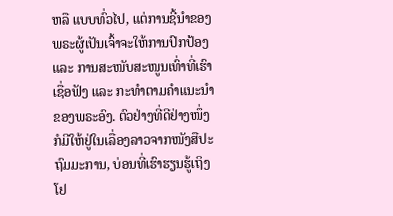ຫລື ແບບທົ່ວໄປ, ແຕ່ການຊີ້ນຳຂອງພຣະຜູ້ເປັນເຈົ້າຈະໃຫ້ການປົກປ້ອງ ແລະ ການສະໜັບສະໜູນເທົ່າທີ່ເຮົາເຊື່ອຟັງ ແລະ ກະທຳຕາມຄຳແນະນຳຂອງພຣະອົງ. ຕົວຢ່າງທີ່ດີຢ່າງໜຶ່ງກໍມີໃຫ້ຢູ່ໃນເລື່ອງລາວຈາກໜັງສືປະຖົມມະການ, ບ່ອນທີ່ເຮົາຮຽນຮູ້ເຖິງ ໂຢ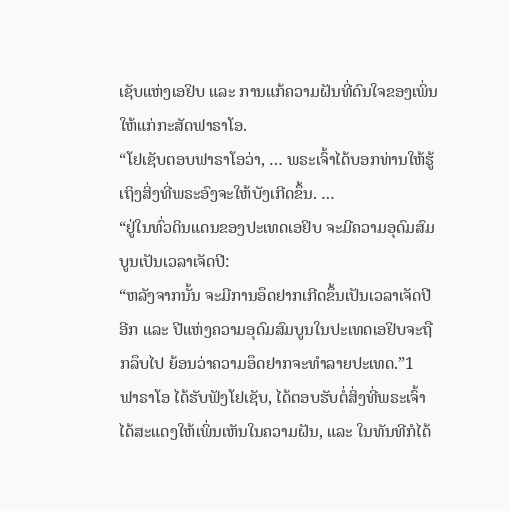ເຊັບແຫ່ງເອຢິບ ແລະ ການແກ້ຄວາມຝັນທີ່ດົນໃຈຂອງເພິ່ນໃຫ້ແກ່ກະສັດຟາຣາໂອ.
“ໂຢເຊັບຕອບຟາຣາໂອວ່າ, … ພຣະເຈົ້າໄດ້ບອກທ່ານໃຫ້ຮູ້ເຖິງສິ່ງທີ່ພຣະອົງຈະໃຫ້ບັງເກີດຂຶ້ນ. …
“ຢູ່ໃນທົ່ວດິນແດນຂອງປະເທດເອຢິບ ຈະມີຄວາມອຸດົມສົມບູນເປັນເວລາເຈັດປີ:
“ຫລັງຈາກນັ້ນ ຈະມີການອຶດຢາກເກີດຂຶ້ນເປັນເວລາເຈັດປີອີກ ແລະ ປີແຫ່ງຄວາມອຸດົມສົມບູນໃນປະເທດເອຢິບຈະຖືກລຶບໄປ ຍ້ອນວ່າຄວາມອຶດຢາກຈະທຳລາຍປະເທດ.”1
ຟາຣາໂອ ໄດ້ຮັບຟັງໂຢເຊັບ, ໄດ້ຕອບຮັບຕໍ່ສິ່ງທີ່ພຣະເຈົ້າໄດ້ສະແດງໃຫ້ເພິ່ນເຫັນໃນຄວາມຝັນ, ແລະ ໃນທັນທີກໍໄດ້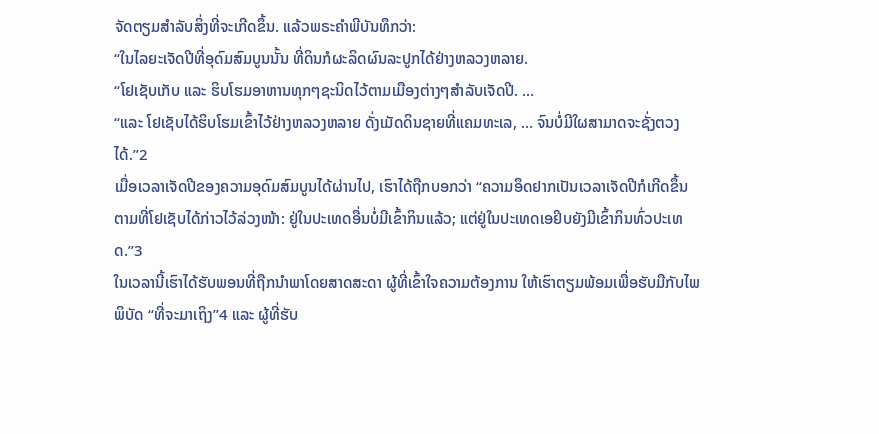ຈັດຕຽມສຳລັບສິ່ງທີ່ຈະເກີດຂຶ້ນ. ແລ້ວພຣະຄຳພີບັນທຶກວ່າ:
“ໃນໄລຍະເຈັດປີທີ່ອຸດົມສົມບູນນັ້ນ ທີ່ດິນກໍຜະລິດຜົນລະປູກໄດ້ຢ່າງຫລວງຫລາຍ.
“ໂຢເຊັບເກັບ ແລະ ຮິບໂຮມອາຫານທຸກໆຊະນິດໄວ້ຕາມເມືອງຕ່າງໆສຳລັບເຈັດປີ. …
“ແລະ ໂຢເຊັບໄດ້ຮິບໂຮມເຂົ້າໄວ້ຢ່າງຫລວງຫລາຍ ດັ່ງເມັດດິນຊາຍທີ່ແຄມທະເລ, … ຈົນບໍ່ມີໃຜສາມາດຈະຊັ່ງຕວງໄດ້.”2
ເມື່ອເວລາເຈັດປີຂອງຄວາມອຸດົມສົມບູນໄດ້ຜ່ານໄປ, ເຮົາໄດ້ຖືກບອກວ່າ “ຄວາມອຶດຢາກເປັນເວລາເຈັດປີກໍເກີດຂຶ້ນ ຕາມທີ່ໂຢເຊັບໄດ້ກ່າວໄວ້ລ່ວງໜ້າ: ຢູ່ໃນປະເທດອື່ນບໍ່ມີເຂົ້າກິນແລ້ວ; ແຕ່ຢູ່ໃນປະເທດເອຢິບຍັງມີເຂົ້າກິນທົ່ວປະເທດ.”3
ໃນເວລານີ້ເຮົາໄດ້ຮັບພອນທີ່ຖືກນຳພາໂດຍສາດສະດາ ຜູ້ທີ່ເຂົ້າໃຈຄວາມຕ້ອງການ ໃຫ້ເຮົາຕຽມພ້ອມເພື່ອຮັບມືກັບໄພພິບັດ “ທີ່ຈະມາເຖິງ”4 ແລະ ຜູ້ທີ່ຮັບ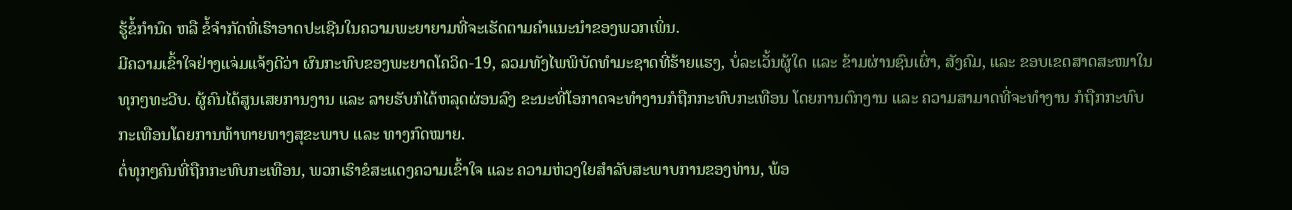ຮູ້ຂໍ້ກຳນົດ ຫລື ຂໍ້ຈຳກັດທີ່ເຮົາອາດປະເຊີນໃນຄວາມພະຍາຍາມທີ່ຈະເຮັດຕາມຄຳແນະນຳຂອງພວກເພິ່ນ.
ມີຄວາມເຂົ້າໃຈຢ່າງແຈ່ມແຈ້ງດີວ່າ ຜົນກະທົບຂອງພະຍາດໂຄວິດ-19, ລວມທັງໄພພິບັດທຳມະຊາດທີ່ຮ້າຍແຮງ, ບໍ່ລະເວັ້ນຜູ້ໃດ ແລະ ຂ້າມຜ່ານຊົນເຜົ່າ, ສັງຄົມ, ແລະ ຂອບເຂດສາດສະໜາໃນທຸກໆທະວີບ. ຜູ້ຄົນໄດ້ສູນເສຍການງານ ແລະ ລາຍຮັບກໍໄດ້ຫລຸດຜ່ອນລົງ ຂະນະທີ່ໂອກາດຈະທຳງານກໍຖືກກະທົບກະເທືອນ ໂດຍການຕົກງານ ແລະ ຄວາມສາມາດທີ່ຈະທຳງານ ກໍຖືກກະທົບກະເທືອນໂດຍການທ້າທາຍທາງສຸຂະພາບ ແລະ ທາງກົດໝາຍ.
ຕໍ່ທຸກໆຄົນທີ່ຖືກກະທົບກະເທືອນ, ພວກເຮົາຂໍສະແດງຄວາມເຂົ້າໃຈ ແລະ ຄວາມຫ່ວງໃຍສຳລັບສະພາບການຂອງທ່ານ, ພ້ອ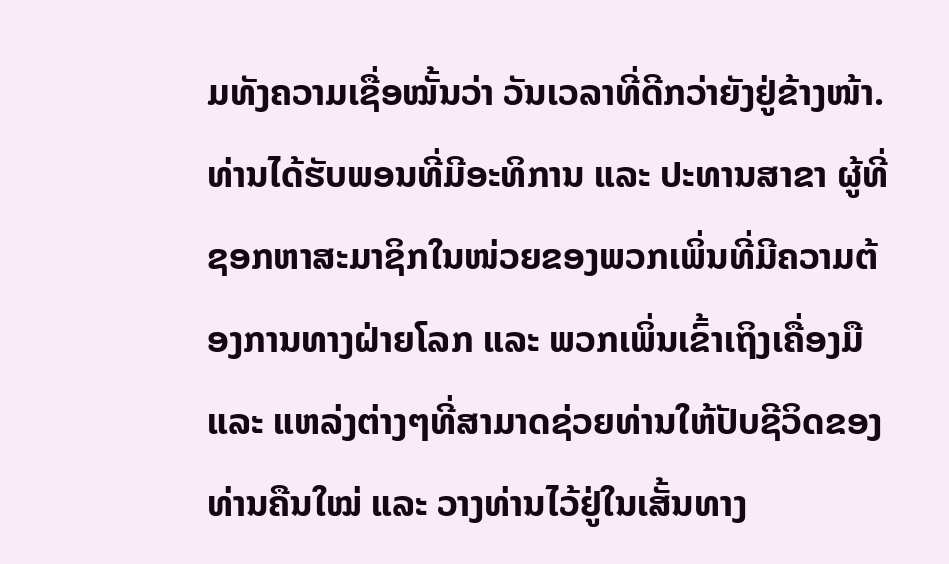ມທັງຄວາມເຊື່ອໝັ້ນວ່າ ວັນເວລາທີ່ດີກວ່າຍັງຢູ່ຂ້າງໜ້າ. ທ່ານໄດ້ຮັບພອນທີ່ມີອະທິການ ແລະ ປະທານສາຂາ ຜູ້ທີ່ຊອກຫາສະມາຊິກໃນໜ່ວຍຂອງພວກເພິ່ນທີ່ມີຄວາມຕ້ອງການທາງຝ່າຍໂລກ ແລະ ພວກເພິ່ນເຂົ້າເຖິງເຄື່ອງມື ແລະ ແຫລ່ງຕ່າງໆທີ່ສາມາດຊ່ວຍທ່ານໃຫ້ປັບຊີວິດຂອງທ່ານຄືນໃໝ່ ແລະ ວາງທ່ານໄວ້ຢູ່ໃນເສັ້ນທາງ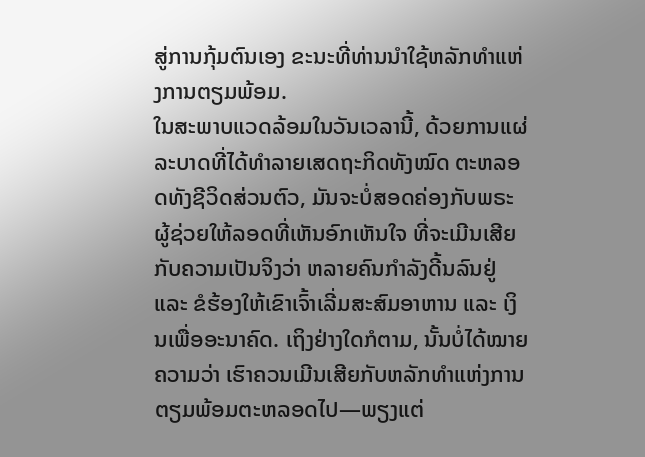ສູ່ການກຸ້ມຕົນເອງ ຂະນະທີ່ທ່ານນຳໃຊ້ຫລັກທຳແຫ່ງການຕຽມພ້ອມ.
ໃນສະພາບແວດລ້ອມໃນວັນເວລານີ້, ດ້ວຍການແຜ່ລະບາດທີ່ໄດ້ທຳລາຍເສດຖະກິດທັງໝົດ ຕະຫລອດທັງຊີວິດສ່ວນຕົວ, ມັນຈະບໍ່ສອດຄ່ອງກັບພຣະຜູ້ຊ່ວຍໃຫ້ລອດທີ່ເຫັນອົກເຫັນໃຈ ທີ່ຈະເມີນເສີຍກັບຄວາມເປັນຈິງວ່າ ຫລາຍຄົນກຳລັງດີ້ນລົນຢູ່ ແລະ ຂໍຮ້ອງໃຫ້ເຂົາເຈົ້າເລີ່ມສະສົມອາຫານ ແລະ ເງິນເພື່ອອະນາຄົດ. ເຖິງຢ່າງໃດກໍຕາມ, ນັ້ນບໍ່ໄດ້ໝາຍຄວາມວ່າ ເຮົາຄວນເມີນເສີຍກັບຫລັກທຳແຫ່ງການຕຽມພ້ອມຕະຫລອດໄປ—ພຽງແຕ່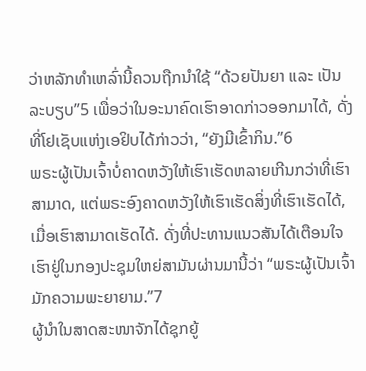ວ່າຫລັກທຳເຫລົ່ານີ້ຄວນຖືກນຳໃຊ້ “ດ້ວຍປັນຍາ ແລະ ເປັນລະບຽບ”5 ເພື່ອວ່າໃນອະນາຄົດເຮົາອາດກ່າວອອກມາໄດ້, ດັ່ງທີ່ໂຢເຊັບແຫ່ງເອຢິບໄດ້ກ່າວວ່າ, “ຍັງມີເຂົ້າກິນ.”6
ພຣະຜູ້ເປັນເຈົ້າບໍ່ຄາດຫວັງໃຫ້ເຮົາເຮັດຫລາຍເກີນກວ່າທີ່ເຮົາສາມາດ, ແຕ່ພຣະອົງຄາດຫວັງໃຫ້ເຮົາເຮັດສິ່ງທີ່ເຮົາເຮັດໄດ້, ເມື່ອເຮົາສາມາດເຮັດໄດ້. ດັ່ງທີ່ປະທານແນວສັນໄດ້ເຕືອນໃຈເຮົາຢູ່ໃນກອງປະຊຸມໃຫຍ່ສາມັນຜ່ານມານີ້ວ່າ “ພຣະຜູ້ເປັນເຈົ້າມັກຄວາມພະຍາຍາມ.”7
ຜູ້ນຳໃນສາດສະໜາຈັກໄດ້ຊຸກຍູ້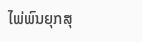ໄພ່ພົນຍຸກສຸ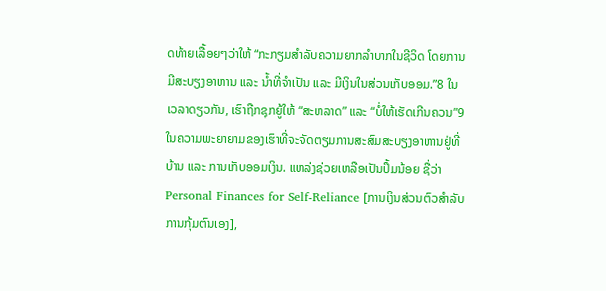ດທ້າຍເລື້ອຍໆວ່າໃຫ້ “ກະກຽມສຳລັບຄວາມຍາກລຳບາກໃນຊີວິດ ໂດຍການມີສະບຽງອາຫານ ແລະ ນ້ຳທີ່ຈຳເປັນ ແລະ ມີເງິນໃນສ່ວນເກັບອອມ.”8 ໃນເວລາດຽວກັນ, ເຮົາຖືກຊຸກຍູ້ໃຫ້ “ສະຫລາດ” ແລະ “ບໍ່ໃຫ້ເຮັດເກີນຄວນ”9 ໃນຄວາມພະຍາຍາມຂອງເຮົາທີ່ຈະຈັດຕຽມການສະສົມສະບຽງອາຫານຢູ່ທີ່ບ້ານ ແລະ ການເກັບອອມເງິນ. ແຫລ່ງຊ່ວຍເຫລືອເປັນປຶ້ມນ້ອຍ ຊື່ວ່າ Personal Finances for Self-Reliance [ການເງິນສ່ວນຕົວສຳລັບການກຸ້ມຕົນເອງ],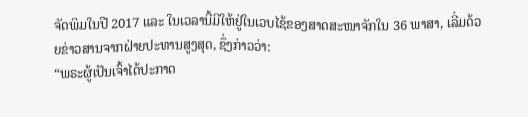ຈັດພິມໃນປີ 2017 ແລະ ໃນເວລານີ້ມີໃຫ້ຢູ່ໃນເວບໄຊ້ຂອງສາດສະໜາຈັກໃນ 36 ພາສາ, ເລີ່ມດ້ວຍຂ່າວສານຈາກຝ່າຍປະທານສູງສຸດ, ຊຶ່ງກ່າວວ່າ:
“ພຣະຜູ້ເປັນເຈົ້າໄດ້ປະກາດ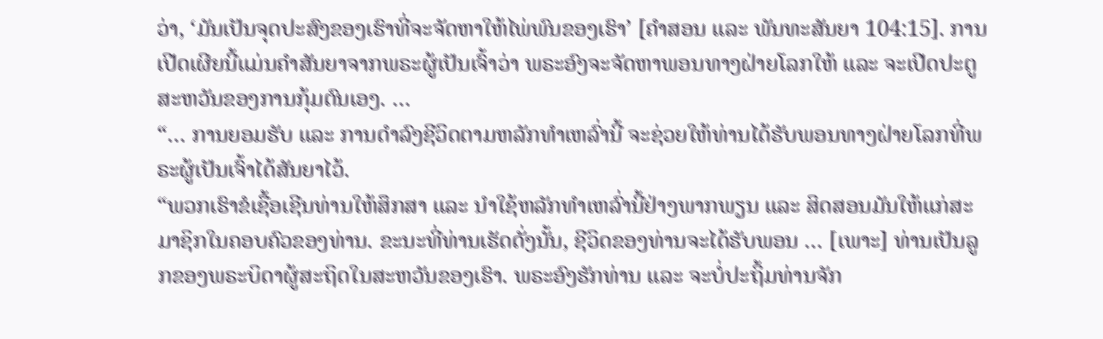ວ່າ, ‘ມັນເປັນຈຸດປະສົງຂອງເຮົາທີ່ຈະຈັດຫາໃຫ້ໄພ່ພົນຂອງເຮົາ’ [ຄຳສອນ ແລະ ພັນທະສັນຍາ 104:15]. ການເປີດເຜີຍນີ້ແມ່ນຄຳສັນຍາຈາກພຣະຜູ້ເປັນເຈົ້າວ່າ ພຣະອົງຈະຈັດຫາພອນທາງຝ່າຍໂລກໃຫ້ ແລະ ຈະເປີດປະຕູສະຫວັນຂອງການກຸ້ມຕົນເອງ. …
“… ການຍອມຮັບ ແລະ ການດຳລົງຊີວິດຕາມຫລັກທຳເຫລົ່ານີ້ ຈະຊ່ວຍໃຫ້ທ່ານໄດ້ຮັບພອນທາງຝ່າຍໂລກທີ່ພຣະຜູ້ເປັນເຈົ້າໄດ້ສັນຍາໄວ້.
“ພວກເຮົາຂໍເຊື້ອເຊີນທ່ານໃຫ້ສຶກສາ ແລະ ນຳໃຊ້ຫລັກທຳເຫລົ່ານີ້ຢ່າງພາກພຽນ ແລະ ສິດສອນມັນໃຫ້ແກ່ສະມາຊິກໃນຄອບຄົວຂອງທ່ານ. ຂະນະທີ່ທ່ານເຮັດດັ່ງນັ້ນ, ຊີວິດຂອງທ່ານຈະໄດ້ຮັບພອນ … [ເພາະ] ທ່ານເປັນລູກຂອງພຣະບິດາຜູ້ສະຖິດໃນສະຫວັນຂອງເຮົາ. ພຣະອົງຮັກທ່ານ ແລະ ຈະບໍ່ປະຖິ້ມທ່ານຈັກ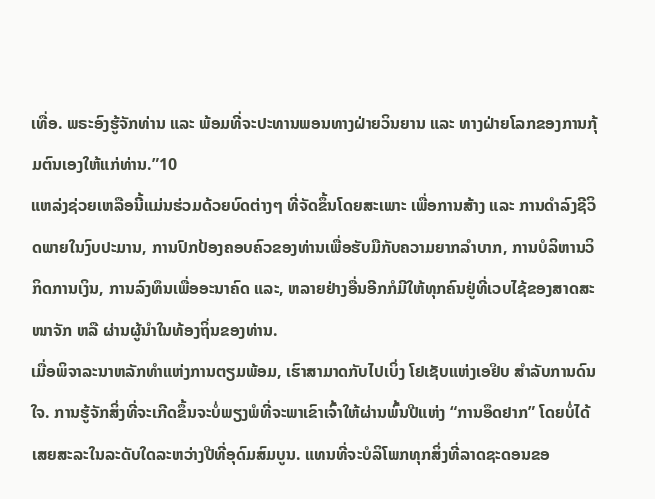ເທື່ອ. ພຣະອົງຮູ້ຈັກທ່ານ ແລະ ພ້ອມທີ່ຈະປະທານພອນທາງຝ່າຍວິນຍານ ແລະ ທາງຝ່າຍໂລກຂອງການກຸ້ມຕົນເອງໃຫ້ແກ່ທ່ານ.”10
ແຫລ່ງຊ່ວຍເຫລືອນີ້ແມ່ນຮ່ວມດ້ວຍບົດຕ່າງໆ ທີ່ຈັດຂຶ້ນໂດຍສະເພາະ ເພື່ອການສ້າງ ແລະ ການດຳລົງຊີວິດພາຍໃນງົບປະມານ, ການປົກປ້ອງຄອບຄົວຂອງທ່ານເພື່ອຮັບມືກັບຄວາມຍາກລຳບາກ, ການບໍລິຫານວິກິດການເງິນ, ການລົງທຶນເພື່ອອະນາຄົດ ແລະ, ຫລາຍຢ່າງອື່ນອີກກໍມີໃຫ້ທຸກຄົນຢູ່ທີ່ເວບໄຊ້ຂອງສາດສະໜາຈັກ ຫລື ຜ່ານຜູ້ນຳໃນທ້ອງຖິ່ນຂອງທ່ານ.
ເມື່ອພິຈາລະນາຫລັກທຳແຫ່ງການຕຽມພ້ອມ, ເຮົາສາມາດກັບໄປເບິ່ງ ໂຢເຊັບແຫ່ງເອຢິບ ສຳລັບການດົນໃຈ. ການຮູ້ຈັກສິ່ງທີ່ຈະເກີດຂຶ້ນຈະບໍ່ພຽງພໍທີ່ຈະພາເຂົາເຈົ້າໃຫ້ຜ່ານພົ້ນປີແຫ່ງ “ການອຶດຢາກ” ໂດຍບໍ່ໄດ້ເສຍສະລະໃນລະດັບໃດລະຫວ່າງປີທີ່ອຸດົມສົມບູນ. ແທນທີ່ຈະບໍລິໂພກທຸກສິ່ງທີ່ລາດຊະດອນຂອ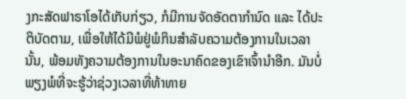ງກະສັດຟາຣາໂອໄດ້ເກັບກ່ຽວ, ກໍມີການຈັດອັດຕາກຳນົດ ແລະ ໄດ້ປະຕິບັດຕາມ, ເພື່ອໃຫ້ໄດ້ມີພໍຢູ່ພໍກິນສຳລັບຄວາມຕ້ອງການໃນເວລານັ້ນ, ພ້ອມທັງຄວາມຕ້ອງການໃນອະນາຄົດຂອງເຂົາເຈົ້ານຳອີກ. ມັນບໍ່ພຽງພໍທີ່ຈະຮູ້ວ່າຊ່ວງເວລາທີ່ທ້າທາຍ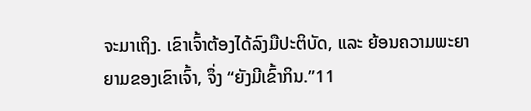ຈະມາເຖິງ. ເຂົາເຈົ້າຕ້ອງໄດ້ລົງມືປະຕິບັດ, ແລະ ຍ້ອນຄວາມພະຍາຍາມຂອງເຂົາເຈົ້າ, ຈຶ່ງ “ຍັງມີເຂົ້າກິນ.”11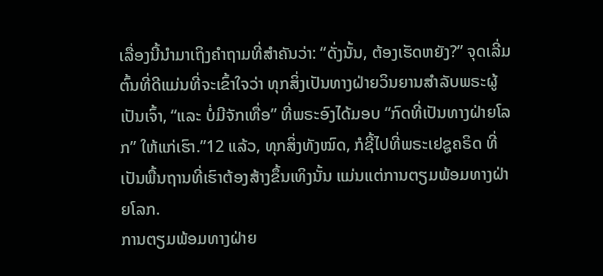ເລື່ອງນີ້ນຳມາເຖິງຄຳຖາມທີ່ສຳຄັນວ່າ: “ດັ່ງນັ້ນ, ຕ້ອງເຮັດຫຍັງ?” ຈຸດເລີ່ມຕົ້ນທີ່ດີແມ່ນທີ່ຈະເຂົ້າໃຈວ່າ ທຸກສິ່ງເປັນທາງຝ່າຍວິນຍານສຳລັບພຣະຜູ້ເປັນເຈົ້າ, “ແລະ ບໍ່ມີຈັກເທື່ອ” ທີ່ພຣະອົງໄດ້ມອບ “ກົດທີ່ເປັນທາງຝ່າຍໂລກ” ໃຫ້ແກ່ເຮົາ.”12 ແລ້ວ, ທຸກສິ່ງທັງໝົດ, ກໍຊີ້ໄປທີ່ພຣະເຢຊູຄຣິດ ທີ່ເປັນພື້ນຖານທີ່ເຮົາຕ້ອງສ້າງຂຶ້ນເທິງນັ້ນ ແມ່ນແຕ່ການຕຽມພ້ອມທາງຝ່າຍໂລກ.
ການຕຽມພ້ອມທາງຝ່າຍ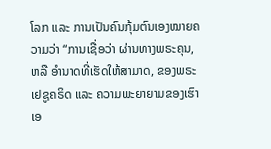ໂລກ ແລະ ການເປັນຄົນກຸ້ມຕົນເອງໝາຍຄວາມວ່າ “ການເຊື່ອວ່າ ຜ່ານທາງພຣະຄຸນ, ຫລື ອຳນາດທີ່ເຮັດໃຫ້ສາມາດ, ຂອງພຣະເຢຊູຄຣິດ ແລະ ຄວາມພະຍາຍາມຂອງເຮົາເອ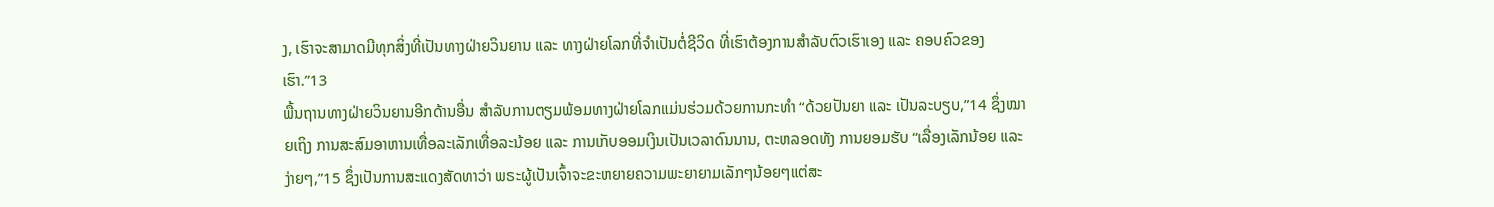ງ, ເຮົາຈະສາມາດມີທຸກສິ່ງທີ່ເປັນທາງຝ່າຍວິນຍານ ແລະ ທາງຝ່າຍໂລກທີ່ຈຳເປັນຕໍ່ຊີວິດ ທີ່ເຮົາຕ້ອງການສຳລັບຕົວເຮົາເອງ ແລະ ຄອບຄົວຂອງເຮົາ.”13
ພື້ນຖານທາງຝ່າຍວິນຍານອີກດ້ານອື່ນ ສຳລັບການຕຽມພ້ອມທາງຝ່າຍໂລກແມ່ນຮ່ວມດ້ວຍການກະທຳ “ດ້ວຍປັນຍາ ແລະ ເປັນລະບຽບ,”14 ຊຶ່ງໝາຍເຖິງ ການສະສົມອາຫານເທື່ອລະເລັກເທື່ອລະນ້ອຍ ແລະ ການເກັບອອມເງິນເປັນເວລາດົນນານ, ຕະຫລອດທັງ ການຍອມຮັບ “ເລື່ອງເລັກນ້ອຍ ແລະ ງ່າຍໆ,”15 ຊຶ່ງເປັນການສະແດງສັດທາວ່າ ພຣະຜູ້ເປັນເຈົ້າຈະຂະຫຍາຍຄວາມພະຍາຍາມເລັກໆນ້ອຍໆແຕ່ສະ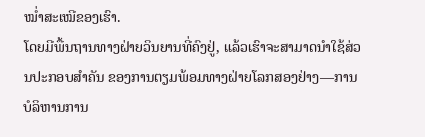ໝ່ຳສະເໝີຂອງເຮົາ.
ໂດຍມີພື້ນຖານທາງຝ່າຍວິນຍານທີ່ຄົງຢູ່, ແລ້ວເຮົາຈະສາມາດນຳໃຊ້ສ່ວນປະກອບສຳຄັນ ຂອງການຕຽມພ້ອມທາງຝ່າຍໂລກສອງຢ່າງ—ການບໍລິຫານການ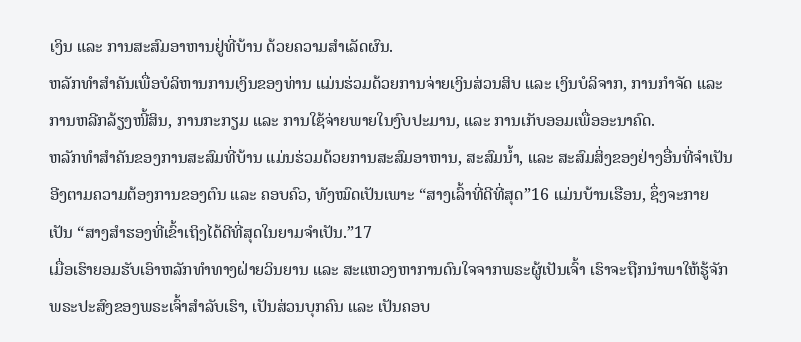ເງິນ ແລະ ການສະສົມອາຫານຢູ່ທີ່ບ້ານ ດ້ວຍຄວາມສຳເລັດຜົນ.
ຫລັກທຳສຳຄັນເພື່ອບໍລິຫານການເງິນຂອງທ່ານ ແມ່ນຮ່ວມດ້ວຍການຈ່າຍເງິນສ່ວນສິບ ແລະ ເງິນບໍລິຈາກ, ການກຳຈັດ ແລະ ການຫລີກລ້ຽງໜີ້ສິນ, ການກະກຽມ ແລະ ການໃຊ້ຈ່າຍພາຍໃນງົບປະມານ, ແລະ ການເກັບອອມເພື່ອອະນາຄົດ.
ຫລັກທຳສຳຄັນຂອງການສະສົມທີ່ບ້ານ ແມ່ນຮ່ວມດ້ວຍການສະສົມອາຫານ, ສະສົມນ້ຳ, ແລະ ສະສົມສິ່ງຂອງຢ່າງອື່ນທີ່ຈຳເປັນ ອີງຕາມຄວາມຕ້ອງການຂອງຕົນ ແລະ ຄອບຄົວ, ທັງໝົດເປັນເພາະ “ສາງເລົ້າທີ່ດີທີ່ສຸດ”16 ແມ່ນບ້ານເຮືອນ, ຊຶ່ງຈະກາຍເປັນ “ສາງສຳຮອງທີ່ເຂົ້າເຖິງໄດ້ດີທີ່ສຸດໃນຍາມຈຳເປັນ.”17
ເມື່ອເຮົາຍອມຮັບເອົາຫລັກທຳທາງຝ່າຍວິນຍານ ແລະ ສະແຫວງຫາການດົນໃຈຈາກພຣະຜູ້ເປັນເຈົ້າ ເຮົາຈະຖືກນຳພາໃຫ້ຮູ້ຈັກພຣະປະສົງຂອງພຣະເຈົ້າສຳລັບເຮົາ, ເປັນສ່ວນບຸກຄົນ ແລະ ເປັນຄອບ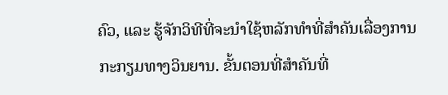ຄົວ, ແລະ ຮູ້ຈັກວິທີທີ່ຈະນຳໃຊ້ຫລັກທຳທີ່ສຳຄັນເລື່ອງການກະກຽມທາງວິນຍານ. ຂັ້ນຕອນທີ່ສຳຄັນທີ່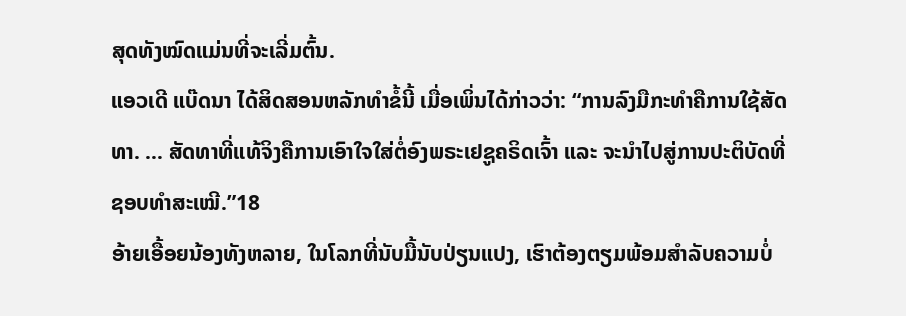ສຸດທັງໝົດແມ່ນທີ່ຈະເລີ່ມຕົ້ນ.
ແອວເດີ ແບ໊ດນາ ໄດ້ສິດສອນຫລັກທຳຂໍ້ນີ້ ເມື່ອເພິ່ນໄດ້ກ່າວວ່າ: “ການລົງມືກະທຳຄືການໃຊ້ສັດທາ. … ສັດທາທີ່ແທ້ຈິງຄືການເອົາໃຈໃສ່ຕໍ່ອົງພຣະເຢຊູຄຣິດເຈົ້າ ແລະ ຈະນຳໄປສູ່ການປະຕິບັດທີ່ຊອບທຳສະເໝີ.”18
ອ້າຍເອື້ອຍນ້ອງທັງຫລາຍ, ໃນໂລກທີ່ນັບມື້ນັບປ່ຽນແປງ, ເຮົາຕ້ອງຕຽມພ້ອມສຳລັບຄວາມບໍ່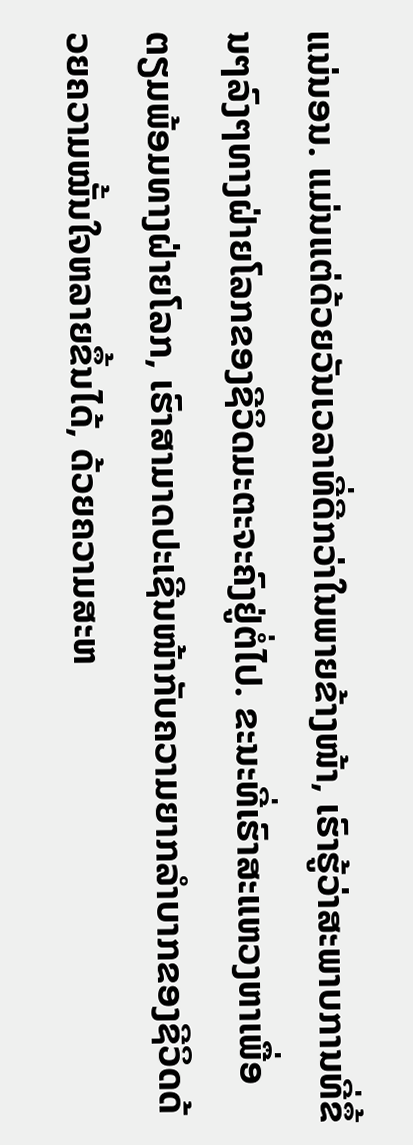ແນ່ນອນ. ແມ່ນແຕ່ດ້ວຍວັນເວລາທີ່ດີກວ່າໃນພາຍຂ້າງໜ້າ, ເຮົາຮູ້ວ່າສະພາບການທີ່ຂຶ້ນໆລົງໆທາງຝ່າຍໂລກຂອງຊີວິດມະຕະຈະຄົງຢູ່ຕໍ່ໄປ. ຂະນະທີ່ເຮົາສະແຫວງຫາເພື່ອຕຽມພ້ອມທາງຝ່າຍໂລກ, ເຮົາສາມາດປະເຊີນໜ້າກັບຄວາມຍາກລຳບາກຂອງຊີວິດດ້ວຍຄວາມໝັ້ນໃຈຫລາຍຂຶ້ນໄດ້, ດ້ວຍຄວາມສະຫ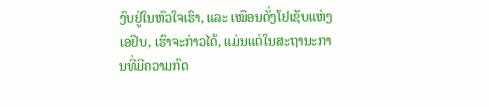ງົບຢູ່ໃນຫົວໃຈເຮົາ, ແລະ ເໝືອນດັ່ງໂຢເຊັບແຫ່ງເອຢິບ, ເຮົາຈະກ່າວໄດ້, ແມ່ນແຕ່ໃນສະຖານະການທີ່ມີຄວາມກົດ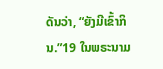ດັນວ່າ, “ຍັງມີເຂົ້າກິນ.”19 ໃນພຣະນາມ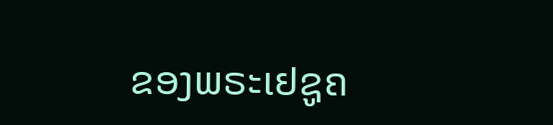ຂອງພຣະເຢຊູຄ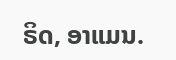ຣິດ, ອາແມນ.